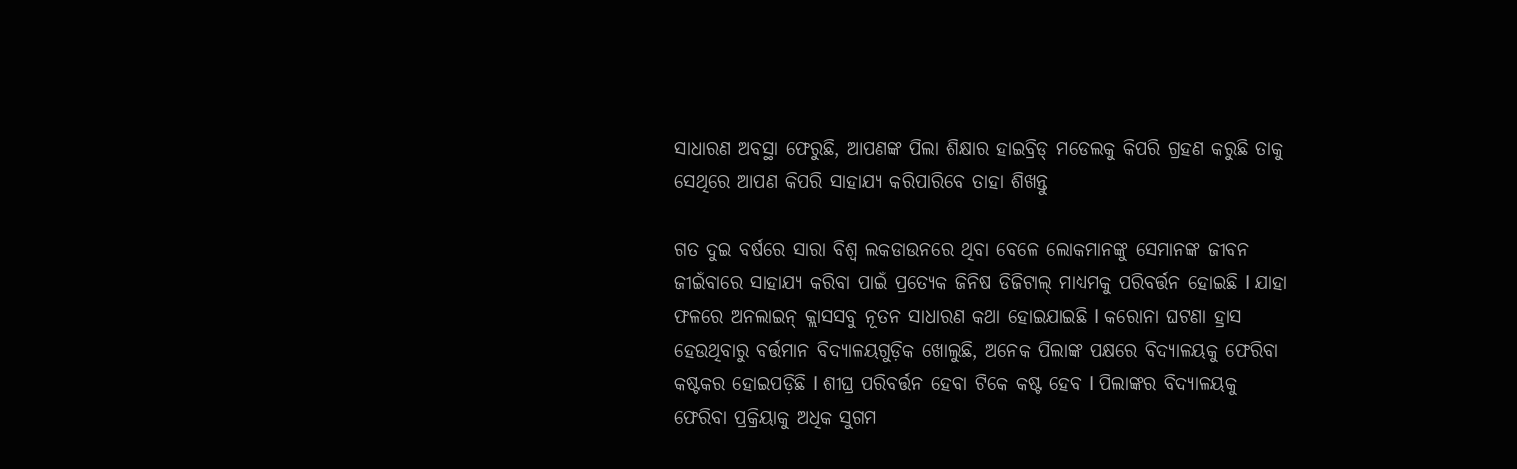ସାଧାରଣ ଅବସ୍ଥା ଫେରୁଛି, ଆପଣଙ୍କ ପିଲା ଶିକ୍ଷାର ହାଇବ୍ରିଡ୍ ମଡେଲକୁ କିପରି ଗ୍ରହଣ କରୁଛି ତାକୁ ସେଥିରେ ଆପଣ କିପରି ସାହାଯ୍ୟ କରିପାରିବେ ତାହା ଶିଖନ୍ତୁ

ଗତ ଦୁଇ ବର୍ଷରେ ସାରା ବିଶ୍ୱ ଲକଡାଉନରେ ଥିବା ବେଳେ ଲୋକମାନଙ୍କୁ ସେମାନଙ୍କ ଜୀବନ ଜୀଇଁବାରେ ସାହାଯ୍ୟ କରିବା ପାଇଁ ପ୍ରତ୍ୟେକ ଜିନିଷ ଡିଜିଟାଲ୍ ମାଧ୍ୟମକୁ ପରିବର୍ତ୍ତନ ହୋଇଛି l ଯାହା ଫଳରେ ଅନଲାଇନ୍ କ୍ଲାସସବୁ ନୂତନ ସାଧାରଣ କଥା ହୋଇଯାଇଛି l କରୋନା ଘଟଣା ହ୍ରାସ ହେଉଥିବାରୁ ବର୍ତ୍ତମାନ ବିଦ୍ୟାଳୟଗୁଡ଼ିକ ଖୋଲୁଛି, ଅନେକ ପିଲାଙ୍କ ପକ୍ଷରେ ବିଦ୍ୟାଳୟକୁ ଫେରିବା କଷ୍ଟକର ହୋଇପଡ଼ିଛି l ଶୀଘ୍ର ପରିବର୍ତ୍ତନ ହେବା ଟିକେ କଷ୍ଟ ହେବ l ପିଲାଙ୍କର ବିଦ୍ୟାଳୟକୁ ଫେରିବା ପ୍ରକ୍ରିୟାକୁ ଅଧିକ ସୁଗମ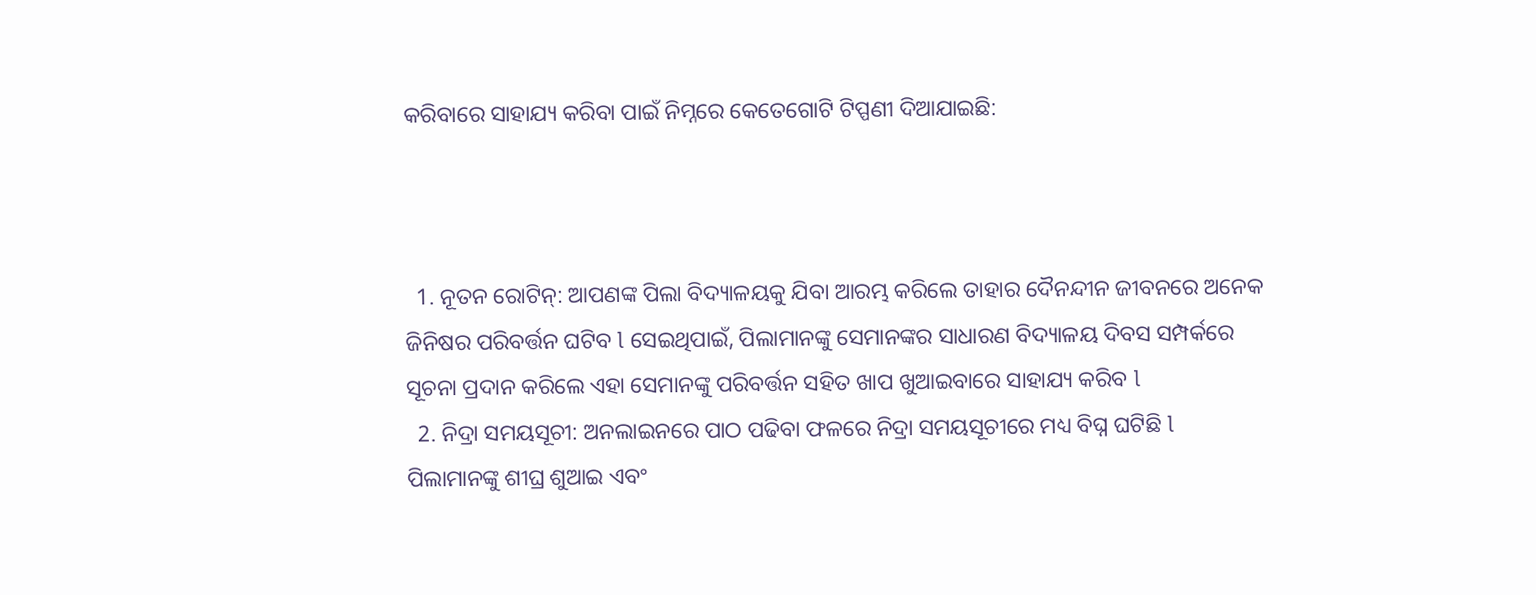କରିବାରେ ସାହାଯ୍ୟ କରିବା ପାଇଁ ନିମ୍ନରେ କେତେଗୋଟି ଟିପ୍ପଣୀ ଦିଆଯାଇଛି:



  1. ନୂତନ ରୋଟିନ୍: ଆପଣଙ୍କ ପିଲା ବିଦ୍ୟାଳୟକୁ ଯିବା ଆରମ୍ଭ କରିଲେ ତାହାର ଦୈନନ୍ଦୀନ ଜୀବନରେ ଅନେକ ଜିନିଷର ପରିବର୍ତ୍ତନ ଘଟିବ l ସେଇଥିପାଇଁ, ପିଲାମାନଙ୍କୁ ସେମାନଙ୍କର ସାଧାରଣ ବିଦ୍ୟାଳୟ ଦିବସ ସମ୍ପର୍କରେ ସୂଚନା ପ୍ରଦାନ କରିଲେ ଏହା ସେମାନଙ୍କୁ ପରିବର୍ତ୍ତନ ସହିତ ଖାପ ଖୁଆଇବାରେ ସାହାଯ୍ୟ କରିବ l
  2. ନିଦ୍ରା ସମୟସୂଚୀ: ଅନଲାଇନରେ ପାଠ ପଢିବା ଫଳରେ ନିଦ୍ରା ସମୟସୂଚୀରେ ମଧ୍ୟ ବିଘ୍ନ ଘଟିଛି l ପିଲାମାନଙ୍କୁ ଶୀଘ୍ର ଶୁଆଇ ଏବଂ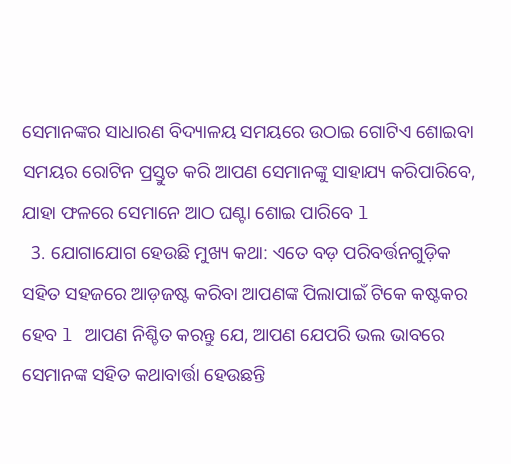ସେମାନଙ୍କର ସାଧାରଣ ବିଦ୍ୟାଳୟ ସମୟରେ ଉଠାଇ ଗୋଟିଏ ଶୋଇବା ସମୟର ରୋଟିନ ପ୍ରସ୍ତୁତ କରି ଆପଣ ସେମାନଙ୍କୁ ସାହାଯ୍ୟ କରିପାରିବେ, ଯାହା ଫଳରେ ସେମାନେ ଆଠ ଘଣ୍ଟା ଶୋଇ ପାରିବେ l
  3. ଯୋଗାଯୋଗ ହେଉଛି ମୁଖ୍ୟ କଥା: ଏତେ ବଡ଼ ପରିବର୍ତ୍ତନଗୁଡ଼ିକ ସହିତ ସହଜରେ ଆଡ଼ଜଷ୍ଟ କରିବା ଆପଣଙ୍କ ପିଲାପାଇଁ ଟିକେ କଷ୍ଟକର ହେବ l ଆପଣ ନିଶ୍ଚିତ କରନ୍ତୁ ଯେ, ଆପଣ ଯେପରି ଭଲ ଭାବରେ ସେମାନଙ୍କ ସହିତ କଥାବାର୍ତ୍ତା ହେଉଛନ୍ତି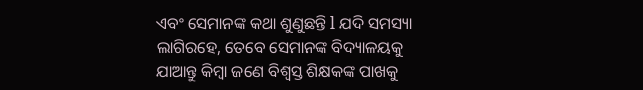ଏବଂ ସେମାନଙ୍କ କଥା ଶୁଣୁଛନ୍ତି l ଯଦି ସମସ୍ୟା ଲାଗିରହେ, ତେବେ ସେମାନଙ୍କ ବିଦ୍ୟାଳୟକୁ ଯାଆନ୍ତୁ କିମ୍ବା ଜଣେ ବିଶ୍ୱସ୍ତ ଶିକ୍ଷକଙ୍କ ପାଖକୁ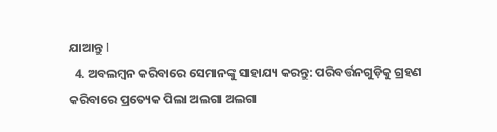ଯାଆନ୍ତୁ l
  4. ଅବଲମ୍ବନ କରିବାରେ ସେମାନଙ୍କୁ ସାହାଯ୍ୟ କରନ୍ତୁ: ପରିବର୍ତ୍ତନଗୁଡ଼ିକୁ ଗ୍ରହଣ କରିବାରେ ପ୍ରତ୍ୟେକ ପିଲା ଅଲଗା ଅଲଗା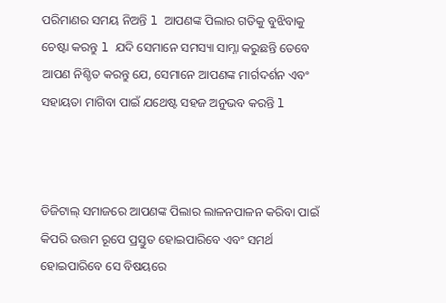ପରିମାଣର ସମୟ ନିଅନ୍ତି l ଆପଣଙ୍କ ପିଲାର ଗତିକୁ ବୁଝିବାକୁ ଚେଷ୍ଟା କରନ୍ତୁ l ଯଦି ସେମାନେ ସମସ୍ୟା ସାମ୍ନା କରୁଛନ୍ତି ତେବେ ଆପଣ ନିଶ୍ଚିତ କରନ୍ତୁ ଯେ, ସେମାନେ ଆପଣଙ୍କ ମାର୍ଗଦର୍ଶନ ଏବଂ ସହାୟତା ମାଗିବା ପାଇଁ ଯଥେଷ୍ଟ ସହଜ ଅନୁଭବ କରନ୍ତି l



ଡିଜିଟାଲ୍ ସମାଜରେ ଆପଣଙ୍କ ପିଲାର ଲାଳନପାଳନ କରିବା ପାଇଁ କିପରି ଉତ୍ତମ ରୂପେ ପ୍ରସ୍ତୁତ ହୋଇପାରିବେ ଏବଂ ସମର୍ଥ ହୋଇପାରିବେ ସେ ବିଷୟରେ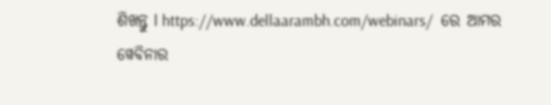ଶିଖନ୍ତୁ l https://www.dellaarambh.com/webinars/  ରେ ଆମର ୱେବିନାର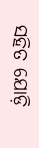ସହିତ ଯୋଡ଼ି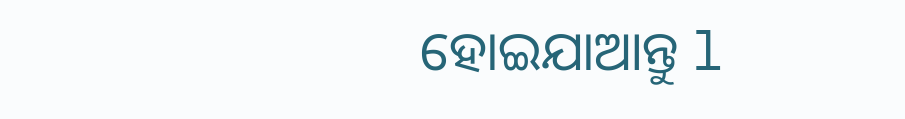ହୋଇଯାଆନ୍ତୁ l